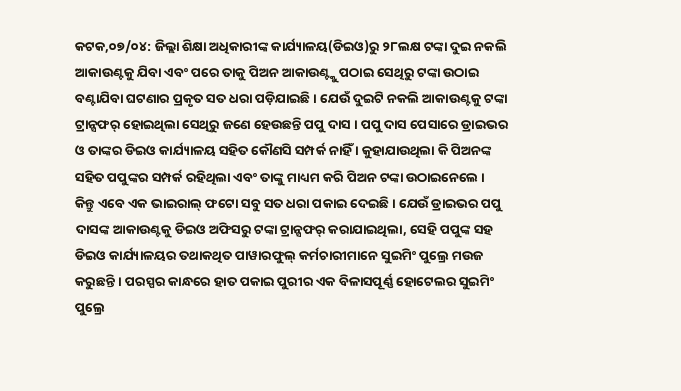କଟକ,୦୭/୦୪: ଜିଲ୍ଲା ଶିକ୍ଷା ଅଧିକାରୀଙ୍କ କାର୍ଯ୍ୟାଳୟ(ଡିଇଓ)ରୁ ୨୮ଲକ୍ଷ ଟଙ୍କା ଦୁଇ ନକଲି ଆକାଉଣ୍ଟକୁ ଯିବା ଏବଂ ପରେ ତାକୁ ପିଅନ ଆକାଉଣ୍ଟ୍କୁ ପଠାଇ ସେଥିରୁ ଟଙ୍କା ଉଠାଇ ବଣ୍ଟାଯିବା ଘଟଣାର ପ୍ରକୃତ ସତ ଧରା ପଡ଼ିଯାଇଛି । ଯେଉଁ ଦୁଇଟି ନକଲି ଆକାଉଣ୍ଟକୁ ଟଙ୍କା ଟ୍ରାନ୍ସଫର୍ ହୋଇଥିଲା ସେଥିରୁ ଜଣେ ହେଉଛନ୍ତି ପପୁ ଦାସ । ପପୁ ଦାସ ପେସାରେ ଡ୍ରାଇଭର ଓ ତାଙ୍କର ଡିଇଓ କାର୍ଯ୍ୟାଳୟ ସହିତ କୌଣସି ସମ୍ପର୍କ ନାହିଁ । କୁହାଯାଉଥିଲା କି ପିଅନଙ୍କ ସହିତ ପପୁଙ୍କର ସମ୍ପର୍କ ରହିଥିଲା ଏବଂ ତାଙ୍କୁ ମାଧ୍ୟମ କରି ପିଅନ ଟଙ୍କା ଉଠାଇନେଲେ । କିନ୍ତୁ ଏବେ ଏକ ଭାଇରାଲ୍ ଫଟୋ ସବୁ ସତ ଧରା ପକାଇ ଦେଇଛି । ଯେଉଁ ଡ୍ରାଇଭର ପପୁ ଦାସଙ୍କ ଆକାଉଣ୍ଟକୁ ଡିଇଓ ଅଫିସରୁ ଟଙ୍କା ଟ୍ରାନ୍ସଫର୍ କରାଯାଇଥିଲା, ସେହି ପପୁଙ୍କ ସହ ଡିଇଓ କାର୍ଯ୍ୟାଳୟର ତଥାକଥିତ ପାୱାରଫୁଲ୍ କର୍ମଚାରୀମାନେ ସୁଇମିଂ ପୁଲ୍ରେ ମଉଜ କରୁଛନ୍ତି । ପରସ୍ପର କାନ୍ଧରେ ହାତ ପକାଇ ପୁରୀର ଏକ ବିଳାସପୂର୍ଣ୍ଣ ହୋଟେଲର ସୁଇମିଂ ପୁଲ୍ରେ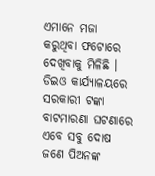ଏମାନେ ମଜା କରୁଥିବା ଫଟୋରେ ଦେଖିବାକୁ ମିଳିଛି ।
ଡିଇଓ କାର୍ଯ୍ୟାଳୟରେ ସରକାରୀ ଟଙ୍କା ବାଟମାରଣା ଘଟଣାରେ ଏବେ ସବୁ ଦୋଷ ଜଣେ ପିଅନଙ୍କ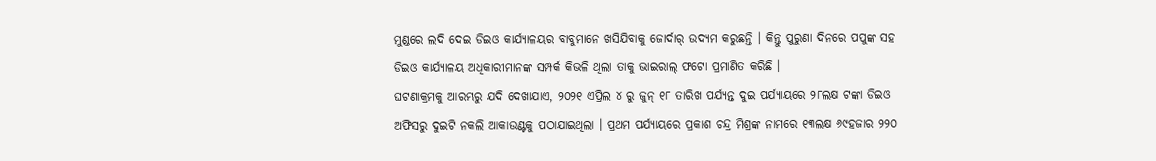ମୁଣ୍ଡରେ ଲଦି ଦେଇ ଡିଇଓ କାର୍ଯ୍ୟାଳୟର ବାବୁମାନେ ଖସିଯିବାକୁ ଜୋର୍ଦାର୍ ଉଦ୍ୟମ କରୁଛନ୍ତି । କିନ୍ତୁ ପୁରୁଣା ଦିନରେ ପପୁଙ୍କ ସହ ଡିଇଓ କାର୍ଯ୍ୟାଳୟ ଅଧିକାରୀମାନଙ୍କ ସମ୍ପର୍କ କିଭଳି ଥିଲା ତାକୁ ଭାଇରାଲ୍ ଫଟୋ ପ୍ରମାଣିତ କରିଛି ।
ଘଟଣାକ୍ରମକୁ ଆରମ୍ଭରୁ ଯଦି ଦେଖାଯାଏ, ୨୦୨୧ ଏପ୍ରିଲ ୪ ରୁ ଜୁନ୍ ୧୮ ତାରିଖ ପର୍ଯ୍ୟନ୍ତ ଦୁଇ ପର୍ଯ୍ୟାୟରେ ୨୮ଲକ୍ଷ ଟଙ୍କା ଡିଇଓ ଅଫିସରୁ ଦୁଇଟି ନକଲି ଆକାଉଣ୍ଟକୁ ପଠାଯାଇଥିଲା । ପ୍ରଥମ ପର୍ଯ୍ୟାୟରେ ପ୍ରକାଶ ଚନ୍ଦ୍ର ମିଶ୍ରଙ୍କ ନାମରେ ୧୩ଲକ୍ଷ ୬୯ହଜାର ୨୨୦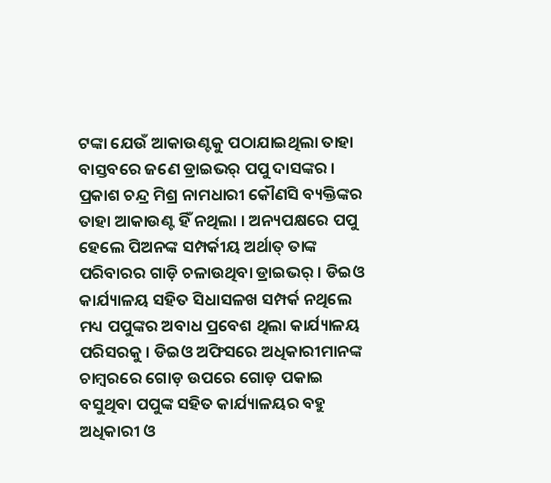ଟଙ୍କା ଯେଉଁ ଆକାଉଣ୍ଟକୁ ପଠାଯାଇଥିଲା ତାହା ବାସ୍ତବରେ ଜଣେ ଡ୍ରାଇଭର୍ ପପୁ ଦାସଙ୍କର । ପ୍ରକାଶ ଚନ୍ଦ୍ର ମିଶ୍ର ନାମଧାରୀ କୌଣସି ବ୍ୟକ୍ତିଙ୍କର ତାହା ଆକାଉଣ୍ଟ ହିଁ ନଥିଲା । ଅନ୍ୟପକ୍ଷରେ ପପୁ ହେଲେ ପିଅନଙ୍କ ସମ୍ପର୍କୀୟ ଅର୍ଥାତ୍ ତାଙ୍କ ପରିବାରର ଗାଡ଼ି ଚଳାଉଥିବା ଡ୍ରାଇଭର୍ । ଡିଇଓ କାର୍ଯ୍ୟାଳୟ ସହିତ ସିଧାସଳଖ ସମ୍ପର୍କ ନଥିଲେ ମଧ୍ୟ ପପୁଙ୍କର ଅବାଧ ପ୍ରବେଶ ଥିଲା କାର୍ଯ୍ୟାଳୟ ପରିସରକୁ । ଡିଇଓ ଅଫିସରେ ଅଧିକାରୀମାନଙ୍କ ଚାମ୍ବରରେ ଗୋଡ଼ ଉପରେ ଗୋଡ଼ ପକାଇ ବସୁଥିବା ପପୁଙ୍କ ସହିତ କାର୍ଯ୍ୟାଳୟର ବହୁ ଅଧିକାରୀ ଓ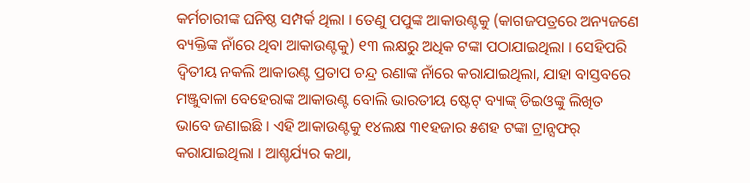କର୍ମଚାରୀଙ୍କ ଘନିଷ୍ଠ ସମ୍ପର୍କ ଥିଲା । ତେଣୁ ପପୁଙ୍କ ଆକାଉଣ୍ଟକୁ (କାଗଜପତ୍ରରେ ଅନ୍ୟଜଣେ ବ୍ୟକ୍ତିଙ୍କ ନାଁରେ ଥିବା ଆକାଉଣ୍ଟକୁ) ୧୩ ଲକ୍ଷରୁ ଅଧିକ ଟଙ୍କା ପଠାଯାଇଥିଲା । ସେହିପରି ଦ୍ୱିତୀୟ ନକଲି ଆକାଉଣ୍ଟ ପ୍ରତାପ ଚନ୍ଦ୍ର ରଣାଙ୍କ ନାଁରେ କରାଯାଇଥିଲା, ଯାହା ବାସ୍ତବରେ ମଞ୍ଜୁବାଳା ବେହେରାଙ୍କ ଆକାଉଣ୍ଟ ବୋଲି ଭାରତୀୟ ଷ୍ଟେଟ୍ ବ୍ୟାଙ୍କ୍ ଡିଇଓଙ୍କୁ ଲିଖିତ ଭାବେ ଜଣାଇଛି । ଏହି ଆକାଉଣ୍ଟକୁ ୧୪ଲକ୍ଷ ୩୧ହଜାର ୫ଶହ ଟଙ୍କା ଟ୍ରାନ୍ସଫର୍ କରାଯାଇଥିଲା । ଆଶ୍ଚର୍ଯ୍ୟର କଥା,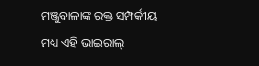ମଞ୍ଜୁବାଳାଙ୍କ ରକ୍ତ ସମ୍ପର୍କୀୟ ମଧ୍ୟ ଏହି ଭାଇରାଲ୍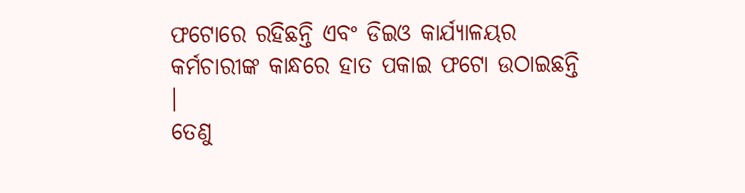ଫଟୋରେ ରହିଛନ୍ତି ଏବଂ ଡିଇଓ କାର୍ଯ୍ୟାଳୟର କର୍ମଚାରୀଙ୍କ କାନ୍ଧରେ ହାତ ପକାଇ ଫଟୋ ଉଠାଇଛନ୍ତି ।
ତେଣୁ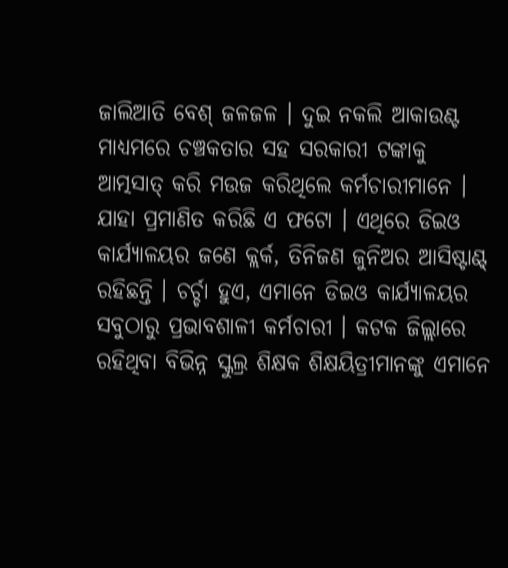ଜାଲିଆତି ବେଶ୍ ଜଳଜଳ । ଦୁଇ ନକଲି ଆକାଉଣ୍ଟ ମାଧ୍ୟମରେ ଚଞ୍ଚକତାର ସହ ସରକାରୀ ଟଙ୍କାକୁ ଆତ୍ମସାତ୍ କରି ମଉଜ କରିଥିଲେ କର୍ମଚାରୀମାନେ । ଯାହା ପ୍ରମାଣିତ କରିଛି ଏ ଫଟୋ । ଏଥିରେ ଡିଇଓ କାର୍ଯ୍ୟାଳୟର ଜଣେ କ୍ଲର୍କ, ତିନିଜଣ ଜୁନିଅର ଆସିଷ୍ଟାଣ୍ଟ୍ ରହିଛନ୍ତି । ଚର୍ଚ୍ଚା ହୁଏ, ଏମାନେ ଡିଇଓ କାର୍ଯ୍ୟାଳୟର ସବୁଠାରୁ ପ୍ରଭାବଶାଳୀ କର୍ମଚାରୀ । କଟକ ଜିଲ୍ଲାରେ ରହିଥିବା ବିଭିନ୍ନ ସ୍କୁଲ୍ର ଶିକ୍ଷକ ଶିକ୍ଷୟିତ୍ରୀମାନଙ୍କୁ ଏମାନେ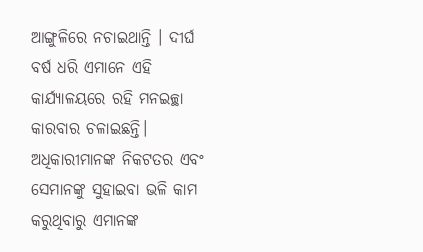ଆଙ୍ଗୁଳିରେ ନଚାଇଥାନ୍ତି । ଦୀର୍ଘ ବର୍ଷ ଧରି ଏମାନେ ଏହି କାର୍ଯ୍ୟାଳୟରେ ରହି ମନଇଚ୍ଛା କାରବାର ଚଳାଇଛନ୍ତି। ଅଧିକାରୀମାନଙ୍କ ନିକଟତର ଏବଂ ସେମାନଙ୍କୁ ସୁହାଇବା ଭଳି କାମ କରୁଥିବାରୁ ଏମାନଙ୍କ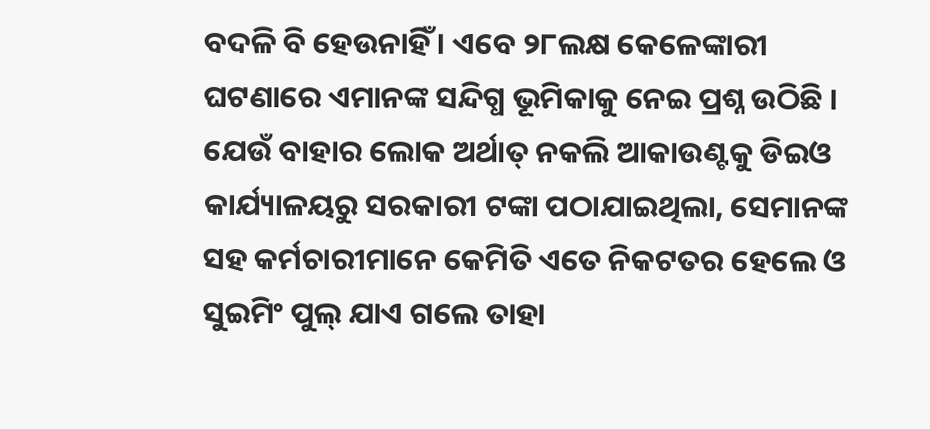ବଦଳି ବି ହେଉନାହିଁ । ଏବେ ୨୮ଲକ୍ଷ କେଳେଙ୍କାରୀ ଘଟଣାରେ ଏମାନଙ୍କ ସନ୍ଦିଗ୍ଧ ଭୂମିକାକୁ ନେଇ ପ୍ରଶ୍ନ ଉଠିଛି । ଯେଉଁ ବାହାର ଲୋକ ଅର୍ଥାତ୍ ନକଲି ଆକାଉଣ୍ଟକୁ ଡିଇଓ କାର୍ଯ୍ୟାଳୟରୁ ସରକାରୀ ଟଙ୍କା ପଠାଯାଇଥିଲା, ସେମାନଙ୍କ ସହ କର୍ମଚାରୀମାନେ କେମିତି ଏତେ ନିକଟତର ହେଲେ ଓ ସୁଇମିଂ ପୁଲ୍ ଯାଏ ଗଲେ ତାହା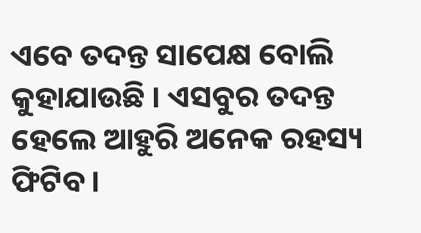ଏବେ ତଦନ୍ତ ସାପେକ୍ଷ ବୋଲି କୁହାଯାଉଛି । ଏସବୁର ତଦନ୍ତ ହେଲେ ଆହୁରି ଅନେକ ରହସ୍ୟ ଫିଟିବ ।